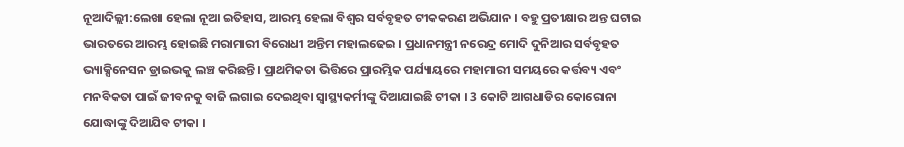ନୂଆଦିଲ୍ଲୀ:ଲେଖା ହେଲା ନୂଆ ଇତିହାସ, ଆରମ୍ଭ ହେଲା ବିଶ୍ବର ସର୍ବବୃହତ ଟୀକକରଣ ଅଭିଯାନ । ବହୁ ପ୍ରତୀକ୍ଷାର ଅନ୍ତ ଘଟାଇ ଭାରତରେ ଆରମ୍ଭ ହୋଇଛି ମରାମାରୀ ବିରୋଧୀ ଅନ୍ତିମ ମହାଲଢେଇ । ପ୍ରଧାନମନ୍ତ୍ରୀ ନରେନ୍ଦ୍ର ମୋଦି ଦୁନିଆର ସର୍ବବୃହତ ଭ୍ୟାକ୍ସିନେସନ ଡ୍ରାଇଭକୁ ଲଞ୍ଚ କରିଛନ୍ତି । ପ୍ରାଥମିକତା ଭିତ୍ତିରେ ପ୍ରାରମ୍ଭିକ ପର୍ଯ୍ୟାୟରେ ମହାମାରୀ ସମୟରେ କର୍ତ୍ତବ୍ୟ ଏବଂ ମନବିକତା ପାଇଁ ଜୀବନକୁ ବାଜି ଲଗାଇ ଦେଇଥିବା ସ୍ବାସ୍ଥ୍ୟକର୍ମୀଙ୍କୁ ଦିଆଯାଇଛି ଟୀକା । 3 କୋଟି ଆଗଧାଡିର କୋରୋନା ଯୋଦ୍ଧାଙ୍କୁ ଦିଆଯିବ ଟୀକା ।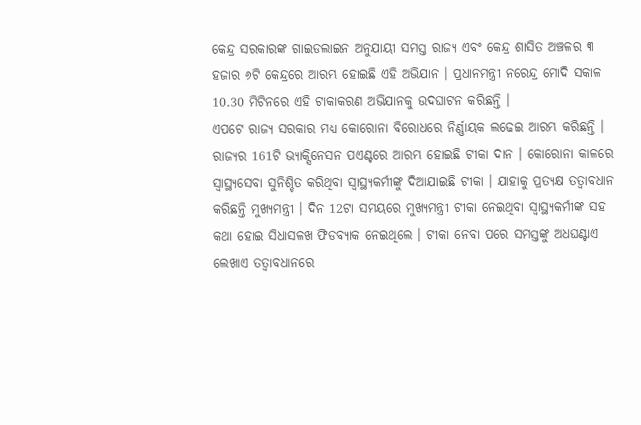କେନ୍ଦ୍ର ସରକାରଙ୍କ ଗାଇଡଲାଇନ ଅନୁଯାୟୀ ସମସ୍ତ ରାଜ୍ୟ ଏବଂ କେନ୍ଦ୍ର ଶାସିତ ଅଞ୍ଚଳର ୩ ହଜାର ୬ଟି କେନ୍ଦ୍ରରେ ଆରମ୍ଭ ହୋଇଛି ଏହି ଅଭିଯାନ । ପ୍ରଧାନମନ୍ତ୍ରୀ ନରେନ୍ଦ୍ର ମୋଦି ସକାଳ 10.30 ମିଟିନରେ ଏହି ଟାକାକରଣ ଅଭିଯାନକୁ ଉଦଘାଟନ କରିଛନ୍ତି ।
ଏପଟେ ରାଜ୍ୟ ସରକାର ମଧ୍ୟ କୋରୋନା ବିରୋଧରେ ନିର୍ଣ୍ଣାୟକ ଲଢେଇ ଆରମ୍ଭ କରିଛନ୍ତି । ରାଜ୍ୟର 161ଟି ଭ୍ୟାକ୍ସିନେସନ ପଏଣ୍ଟରେ ଆରମ୍ଭ ହୋଇଛି ଟୀକା ଦାନ । କୋରୋନା କାଳରେ ସ୍ବାସ୍ଥ୍ୟସେବା ସୁନିଶ୍ଚିତ କରିଥିବା ସ୍ବାସ୍ଥ୍ୟକର୍ମୀଙ୍କୁ ଦିଆଯାଇଛି ଟୀକା । ଯାହାକୁ ପ୍ରତ୍ୟକ୍ଷ ତତ୍ବାବଧାନ କରିଛନ୍ତି ମୁଖ୍ୟମନ୍ତ୍ରୀ । ଦିନ 12ଟା ସମୟରେ ମୁଖ୍ୟମନ୍ତ୍ରୀ ଟୀକା ନେଇଥିବା ସ୍ବାସ୍ଥ୍ୟକର୍ମୀଙ୍କ ସହ କଥା ହୋଇ ସିଧାସଳଖ ଫିଡବ୍ୟାକ ନେଇଥିଲେ । ଟୀକା ନେବା ପରେ ସମସ୍ତଙ୍କୁ ଅଧଘଣ୍ଟାଏ ଲେଖାଏ ତତ୍ବାବଧାନରେ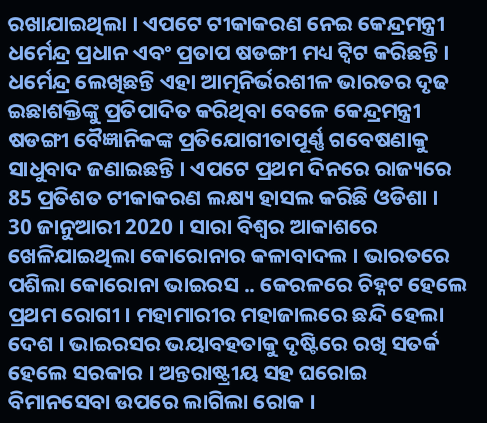ରଖାଯାଇଥିଲା । ଏପଟେ ଟୀକାକରଣ ନେଇ କେନ୍ଦ୍ରମନ୍ତ୍ରୀ ଧର୍ମେନ୍ଦ୍ର ପ୍ରଧାନ ଏବଂ ପ୍ରତାପ ଷଡଙ୍ଗୀ ମଧ୍ୟ ଟ୍ବିଟ କରିଛନ୍ତି । ଧର୍ମେନ୍ଦ୍ର ଲେଖିଛନ୍ତି ଏହା ଆତ୍ମନିର୍ଭରଶୀଳ ଭାରତର ଦୃଢ ଇଛାଶକ୍ତିଙ୍କୁ ପ୍ରତିପାଦିତ କରିଥିବା ବେଳେ କେନ୍ଦ୍ରମନ୍ତ୍ରୀ ଷଡଙ୍ଗୀ ବୈଜ୍ଞାନିକଙ୍କ ପ୍ରତିଯୋଗୀତାପୂର୍ଣ୍ଣ ଗବେଷଣାକୁ ସାଧୁବାଦ ଜଣାଇଛନ୍ତି । ଏପଟେ ପ୍ରଥମ ଦିନରେ ରାଜ୍ୟରେ 85 ପ୍ରତିଶତ ଟୀକାକରଣ ଲକ୍ଷ୍ୟ ହାସଲ କରିଛି ଓଡିଶା ।
30 ଜାନୁଆରୀ 2020 । ସାରା ବିଶ୍ବର ଆକାଶରେ ଖେଳିଯାଇଥିଲା କୋରୋନାର କଳାବାଦଲ । ଭାରତରେ ପଶିଲା କୋରୋନା ଭାଇରସ .. କେରଳରେ ଚିହ୍ନଟ ହେଲେ ପ୍ରଥମ ରୋଗୀ । ମହାମାରୀର ମହାଜାଲରେ ଛନ୍ଦି ହେଲା ଦେଶ । ଭାଇରସର ଭୟାବହତାକୁ ଦୃଷ୍ଟିରେ ରଖି ସତର୍କ ହେଲେ ସରକାର । ଅନ୍ତରାଷ୍ଟ୍ରୀୟ ସହ ଘରୋଇ ବିମାନସେବା ଉପରେ ଲାଗିଲା ରୋକ ।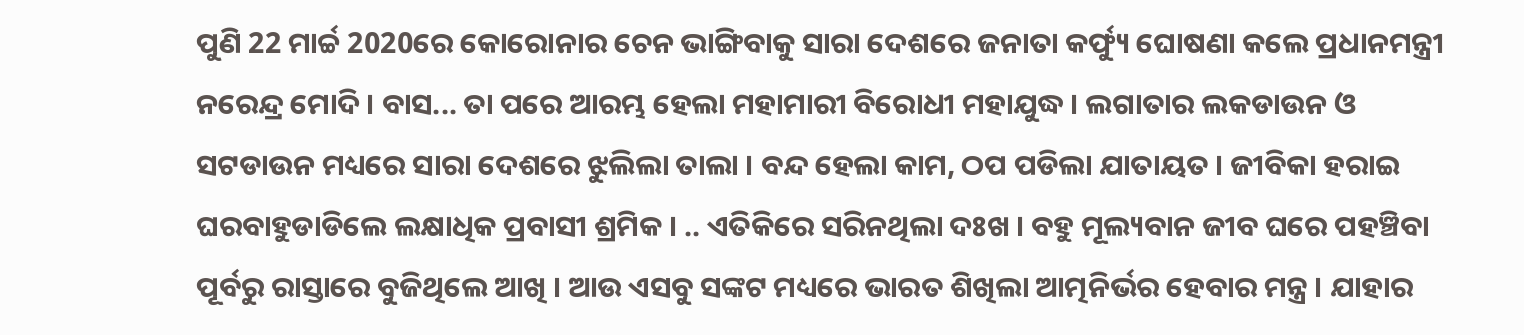ପୁଣି 22 ମାର୍ଚ୍ଚ 2020ରେ କୋରୋନାର ଚେନ ଭାଙ୍ଗିବାକୁ ସାରା ଦେଶରେ ଜନାତା କର୍ଫ୍ୟୁ ଘୋଷଣା କଲେ ପ୍ରଧାନମନ୍ତ୍ରୀ ନରେନ୍ଦ୍ର ମୋଦି । ବାସ... ତା ପରେ ଆରମ୍ଭ ହେଲା ମହାମାରୀ ବିରୋଧୀ ମହାଯୁଦ୍ଧ । ଲଗାତାର ଲକଡାଉନ ଓ ସଟଡାଉନ ମଧ୍ୟରେ ସାରା ଦେଶରେ ଝୁଲିଲା ତାଲା । ବନ୍ଦ ହେଲା କାମ, ଠପ ପଡିଲା ଯାତାୟତ । ଜୀବିକା ହରାଇ ଘରବାହୁଡାଡିଲେ ଲକ୍ଷାଧିକ ପ୍ରବାସୀ ଶ୍ରମିକ । .. ଏତିକିରେ ସରିନଥିଲା ଦଃଖ । ବହୁ ମୂଲ୍ୟବାନ ଜୀବ ଘରେ ପହଞ୍ଚିବା ପୂର୍ବରୁ ରାସ୍ତାରେ ବୁଜିଥିଲେ ଆଖି । ଆଉ ଏସବୁ ସଙ୍କଟ ମଧ୍ୟରେ ଭାରତ ଶିଖିଲା ଆତ୍ମନିର୍ଭର ହେବାର ମନ୍ତ୍ର । ଯାହାର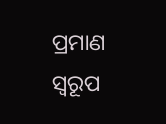ପ୍ରମାଣ ସ୍ବରୂପ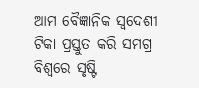ଆମ ବୈଜ୍ଞାନିକ ସ୍ବଦେଶୀ ଟିକା ପ୍ରସ୍ତୁତ କରି ସମଗ୍ର ବିଶ୍ବରେ ସୃଷ୍ଟି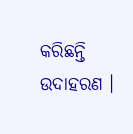କରିଛନ୍ତି ଉଦାହରଣ ।